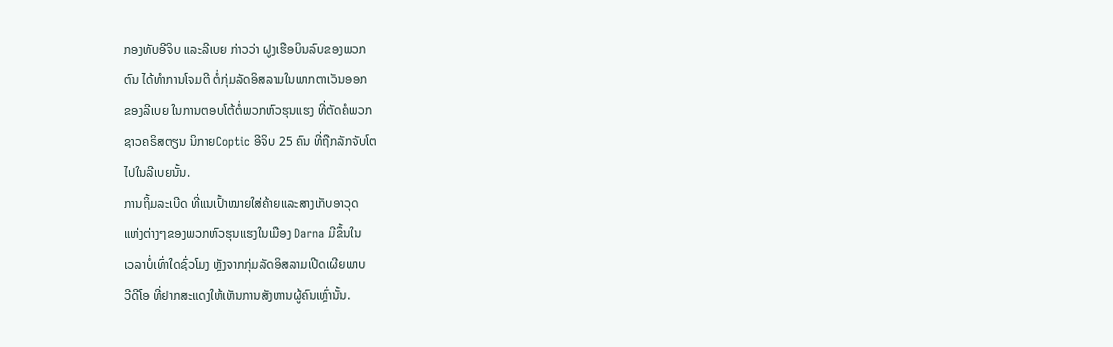ກອງທັບອີຈິບ ແລະລີເບຍ ກ່າວວ່າ ຝູງເຮືອບິນລົບຂອງພວກ
ຕົນ ໄດ້ທຳການໂຈມຕີ ຕໍ່ກຸ່ມລັດອິສລາມໃນພາກຕາເວັນອອກ
ຂອງລີເບຍ ໃນການຕອບໂຕ້ຕໍ່ພວກຫົວຮຸນແຮງ ທີ່ຕັດຄໍພວກ
ຊາວຄຣິສຕຽນ ນິກາຍCoptic ອີຈິບ 25 ຄົນ ທີ່ຖືກລັກຈັບໂຕ
ໄປໃນລີເບຍນັ້ນ.
ການຖິ້ມລະເບີດ ທີ່ແນເປົ້າໝາຍໃສ່ຄ້າຍແລະສາງເກັບອາວຸດ
ແຫ່ງຕ່າງໆຂອງພວກຫົວຮຸນແຮງໃນເມືອງ Darna ມີຂຶ້ນໃນ
ເວລາບໍ່ເທົ່າໃດຊົ່ວໂມງ ຫຼັງຈາກກຸ່ມລັດອິສລາມເປີດເຜີຍພາບ
ວີດີໂອ ທີ່ຢາກສະແດງໃຫ້ເຫັນການສັງຫານຜູ້ຄົນເຫຼົ່ານັ້ນ.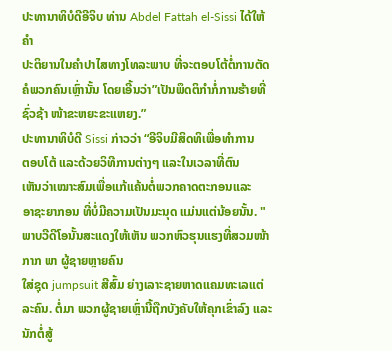ປະທານາທິບໍດີອີຈິບ ທ່ານ Abdel Fattah el-Sissi ໄດ້ໃຫ້ຄຳ
ປະຕິຍານໃນຄຳປາໄສທາງໂທລະພາບ ທີ່ຈະຕອບໂຕ້ຕໍ່ການຕັດ
ຄໍພວກຄົນເຫຼົ່ານັ້ນ ໂດຍເອີ້ນວ່າ”ເປັນພຶດຕິກຳກໍ່ການຮ້າຍທີ່
ຊົ່ວຊ້າ ໜ້າຂະຫຍະຂະແຫຍງ.”
ປະທານາທິບໍດີ Sissi ກ່າວວ່າ “ອີຈິບມີສິດທິເພື່ອທຳການ
ຕອບໂຕ້ ແລະດ້ວຍວິທີການຕ່າງໆ ແລະໃນເວລາທີ່ຕົນ
ເຫັນວ່າເໝາະສົມເພື່ອແກ້ແຄ້ນຕໍ່ພວກຄາດຕະກອນແລະ
ອາຊະຍາກອນ ທີ່ບໍ່ມີຄວາມເປັນມະນຸດ ແມ່ນແຕ່ນ້ອຍນັ້ນ. "
ພາບວີດີໂອນັ້ນສະແດງໃຫ້ເຫັນ ພວກຫົວຮຸນແຮງທີ່ສວມໜ້າກາກ ພາ ຜູ້ຊາຍຫຼາຍຄົນ
ໃສ່ຊຸດ jumpsuit ສີສົ້ມ ຍ່າງເລາະຊາຍຫາດແຄມທະເລແຕ່ລະຄົນ. ຕໍ່ມາ ພວກຜູ້ຊາຍເຫຼົ່ານີ້ຖືກບັງຄັບໃຫ້ຄຸກເຂົ່າລົງ ແລະນັກຕໍ່ສູ້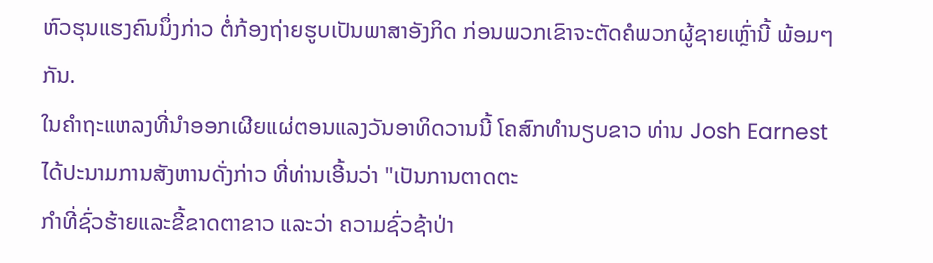ຫົວຮຸນແຮງຄົນນຶ່ງກ່າວ ຕໍ່ກ້ອງຖ່າຍຮູບເປັນພາສາອັງກິດ ກ່ອນພວກເຂົາຈະຕັດຄໍພວກຜູ້ຊາຍເຫຼົ່ານີ້ ພ້ອມໆກັນ.
ໃນຄຳຖະແຫລງທີ່ນຳອອກເຜີຍແຜ່ຕອນແລງວັນອາທິດວານນີ້ ໂຄສົກທຳນຽບຂາວ ທ່ານ Josh Earnest ໄດ້ປະນາມການສັງຫານດັ່ງກ່າວ ທີ່ທ່ານເອີ້ນວ່າ "ເປັນການຕາດຕະ
ກຳທີ່ຊົ່ວຮ້າຍແລະຂີ້ຂາດຕາຂາວ ແລະວ່າ ຄວາມຊົ່ວຊ້າປ່າ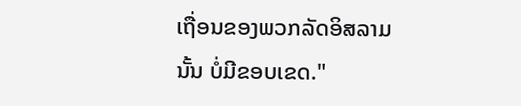ເຖື່ອນຂອງພວກລັດອິສລາມນັ້ນ ບໍ່ມີຂອບເຂດ."